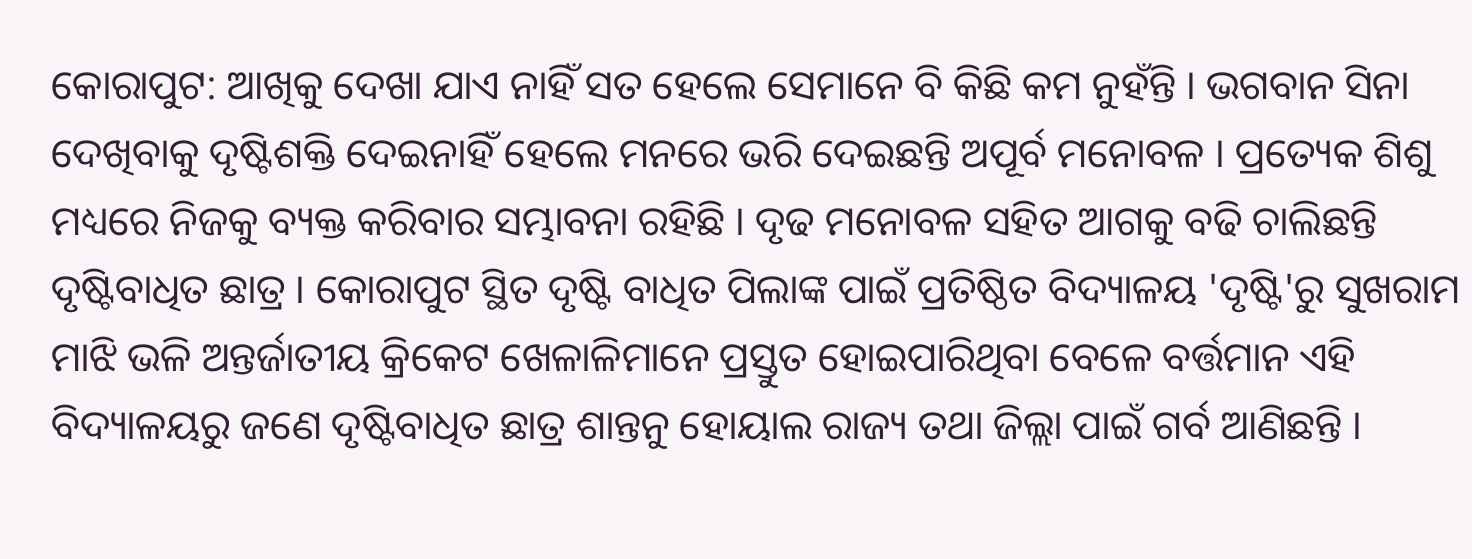କୋରାପୁଟ: ଆଖିକୁ ଦେଖା ଯାଏ ନାହିଁ ସତ ହେଲେ ସେମାନେ ବି କିଛି କମ ନୁହଁନ୍ତି । ଭଗବାନ ସିନା ଦେଖିବାକୁ ଦୃଷ୍ଟିଶକ୍ତି ଦେଇନାହିଁ ହେଲେ ମନରେ ଭରି ଦେଇଛନ୍ତି ଅପୂର୍ବ ମନୋବଳ । ପ୍ରତ୍ୟେକ ଶିଶୁ ମଧ୍ୟରେ ନିଜକୁ ବ୍ୟକ୍ତ କରିବାର ସମ୍ଭାବନା ରହିଛି । ଦୃଢ ମନୋବଳ ସହିତ ଆଗକୁ ବଢି ଚାଲିଛନ୍ତି ଦୃଷ୍ଟିବାଧିତ ଛାତ୍ର । କୋରାପୁଟ ସ୍ଥିତ ଦୃଷ୍ଟି ବାଧିତ ପିଲାଙ୍କ ପାଇଁ ପ୍ରତିଷ୍ଠିତ ବିଦ୍ୟାଳୟ 'ଦୃଷ୍ଟି'ରୁ ସୁଖରାମ ମାଝି ଭଳି ଅନ୍ତର୍ଜାତୀୟ କ୍ରିକେଟ ଖେଳାଳିମାନେ ପ୍ରସ୍ତୁତ ହୋଇପାରିଥିବା ବେଳେ ବର୍ତ୍ତମାନ ଏହି ବିଦ୍ୟାଳୟରୁ ଜଣେ ଦୃଷ୍ଟିବାଧିତ ଛାତ୍ର ଶାନ୍ତନୁ ହୋୟାଲ ରାଜ୍ୟ ତଥା ଜିଲ୍ଲା ପାଇଁ ଗର୍ବ ଆଣିଛନ୍ତି ।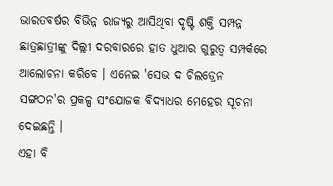ଭାରତବର୍ଷର ବିଭିନ୍ନ ରାଜ୍ୟରୁ ଆସିଥିବା ଦୃଷ୍ଟି ଶକ୍ତି ସମ୍ପନ୍ନ ଛାତ୍ରଛାତ୍ରୀଙ୍କୁ ଦିଲ୍ଲୀ ଦରବାରରେ ହାତ ଧୁଆର ଗୁରୁତ୍ବ ସମ୍ପର୍କରେ ଆଲୋଚନା କରିବେ । ଏନେଇ 'ସେଭ ଦ ଚିଲଡ୍ରେନ ସଙ୍ଗଠନ'ର ପ୍ରକଳ୍ପ ସଂଯୋଜକ ବିଦ୍ୟାଧର ମେହେର ସୂଚନା ଦେଇଛନ୍ତି ।
ଏହା ବି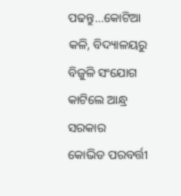ପଢନ୍ତୁ...କୋଟିଆ କଳି, ବିଦ୍ୟାଳୟରୁ ବିଜୁଳି ସଂଯୋଗ କାଟିଲେ ଆନ୍ଧ୍ର ସରକାର
କୋଭିଡ ପରବର୍ତ୍ତୀ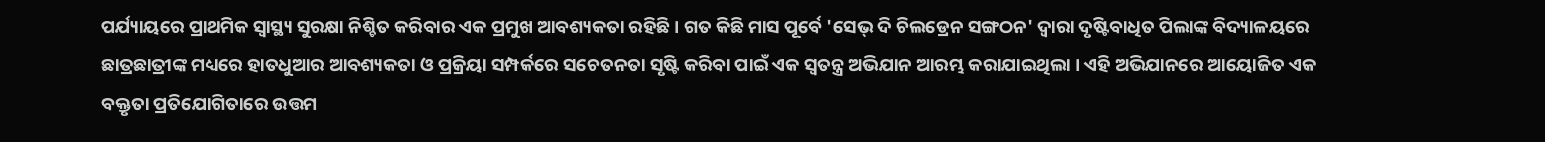ପର୍ଯ୍ୟାୟରେ ପ୍ରାଥମିକ ସ୍ବାସ୍ଥ୍ୟ ସୁରକ୍ଷା ନିଶ୍ଚିତ କରିବାର ଏକ ପ୍ରମୁଖ ଆବଶ୍ୟକତା ରହିଛି । ଗତ କିଛି ମାସ ପୂର୍ବେ 'ସେଭ୍ ଦି ଚିଲଡ୍ରେନ ସଙ୍ଗଠନ' ଦ୍ବାରା ଦୃଷ୍ଟିବାଧିତ ପିଲାଙ୍କ ବିଦ୍ୟାଳୟରେ ଛାତ୍ରଛାତ୍ରୀଙ୍କ ମଧ୍ୟରେ ହାତଧୁଆର ଆବଶ୍ୟକତା ଓ ପ୍ରକ୍ରିୟା ସମ୍ପର୍କରେ ସଚେତନତା ସୃଷ୍ଟି କରିବା ପାଇଁ ଏକ ସ୍ବତନ୍ତ୍ର ଅଭିଯାନ ଆରମ୍ଭ କରାଯାଇଥିଲା । ଏହି ଅଭିଯାନରେ ଆୟୋଜିତ ଏକ ବକ୍ତୃତା ପ୍ରତିଯୋଗିତାରେ ଉତ୍ତମ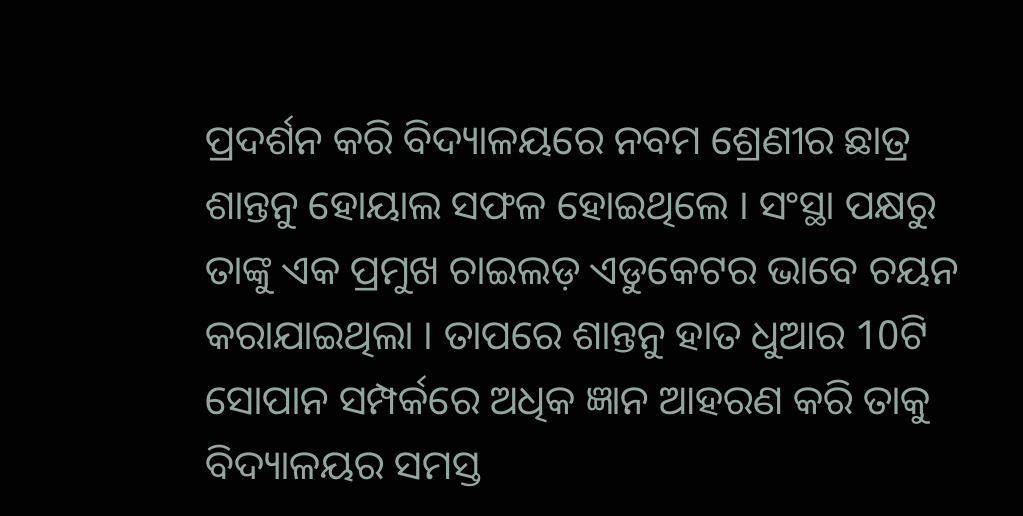ପ୍ରଦର୍ଶନ କରି ବିଦ୍ୟାଳୟରେ ନବମ ଶ୍ରେଣୀର ଛାତ୍ର ଶାନ୍ତନୁ ହୋୟାଲ ସଫଳ ହୋଇଥିଲେ । ସଂସ୍ଥା ପକ୍ଷରୁ ତାଙ୍କୁ ଏକ ପ୍ରମୁଖ ଚାଇଲଡ଼ ଏଡୁକେଟର ଭାବେ ଚୟନ କରାଯାଇଥିଲା । ତାପରେ ଶାନ୍ତନୁ ହାତ ଧୁଆର 10ଟି ସୋପାନ ସମ୍ପର୍କରେ ଅଧିକ ଜ୍ଞାନ ଆହରଣ କରି ତାକୁ ବିଦ୍ୟାଳୟର ସମସ୍ତ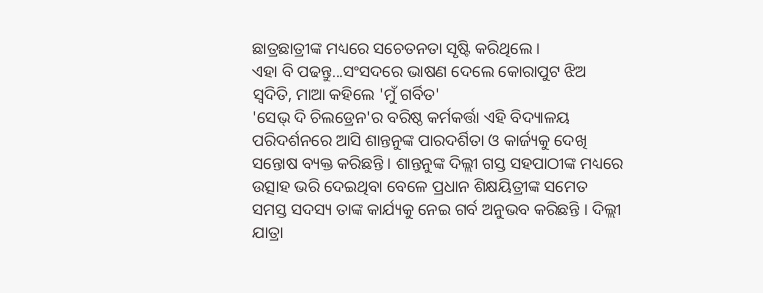ଛାତ୍ରଛାତ୍ରୀଙ୍କ ମଧ୍ୟରେ ସଚେତନତା ସୃଷ୍ଟି କରିଥିଲେ ।
ଏହା ବି ପଢନ୍ତୁ...ସଂସଦରେ ଭାଷଣ ଦେଲେ କୋରାପୁଟ ଝିଅ ସ୍ଵଦିତି, ମାଆ କହିଲେ 'ମୁଁ ଗର୍ବିତ'
'ସେଭ୍ ଦି ଚିଲଡ୍ରେନ'ର ବରିଷ୍ଠ କର୍ମକର୍ତ୍ତା ଏହି ବିଦ୍ୟାଳୟ ପରିଦର୍ଶନରେ ଆସି ଶାନ୍ତନୁଙ୍କ ପାରଦର୍ଶିତା ଓ କାର୍ଜ୍ୟକୁ ଦେଖି ସନ୍ତୋଷ ବ୍ୟକ୍ତ କରିଛନ୍ତି । ଶାନ୍ତନୁଙ୍କ ଦିଲ୍ଲୀ ଗସ୍ତ ସହପାଠୀଙ୍କ ମଧ୍ୟରେ ଉତ୍ସାହ ଭରି ଦେଇଥିବା ବେଳେ ପ୍ରଧାନ ଶିକ୍ଷୟିତ୍ରୀଙ୍କ ସମେତ ସମସ୍ତ ସଦସ୍ୟ ତାଙ୍କ କାର୍ଯ୍ୟକୁ ନେଇ ଗର୍ବ ଅନୁଭବ କରିଛନ୍ତି । ଦିଲ୍ଲୀ ଯାତ୍ରା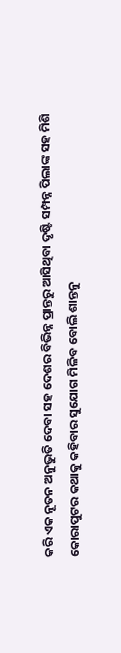କରି ଏକ ନୂତନ ଅନୁଭୁତି ଦେବା ସହ ଦେଶର ବିଭିନ୍ନ ପ୍ରାନ୍ତରୁ ଆସିଥିବା ଦୃଷ୍ଟି ସମ୍ପନ୍ନ ପିଲାଙ୍କ ସହ ମିଶି କୋରାପୁଟର କଥାକୁ କହିବାର ସୁଯୋଗ ମିଳିବ ବୋଲି ଶାନ୍ତନୁ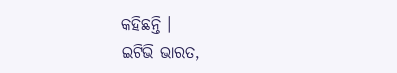କହିଛନ୍ତି ।
ଇଟିଭି ଭାରତ,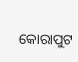କୋରାପୁଟ